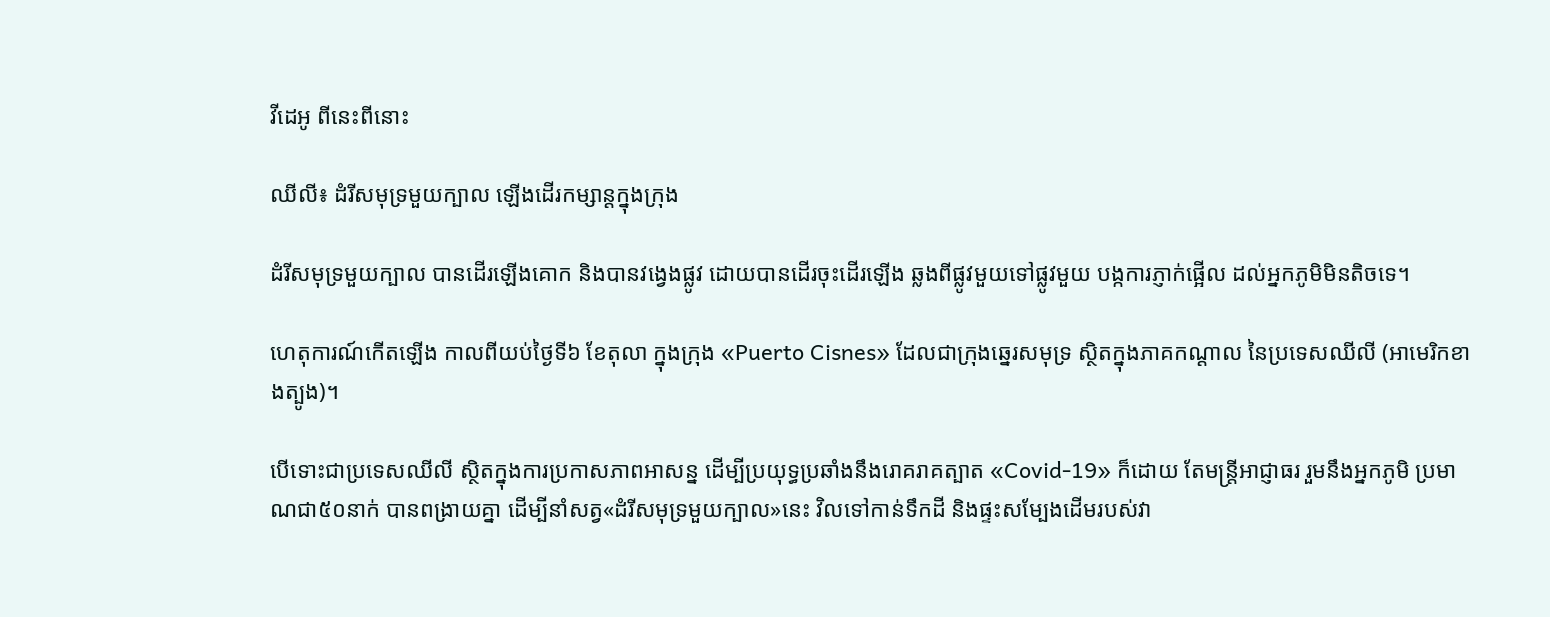វីដេអូ ពីនេះពីនោះ

ឈីលី៖ ដំរីសមុទ្រមួយក្បាល ឡើងដើរកម្សាន្ដក្នុងក្រុង

ដំរីសមុទ្រមួយក្បាល បានដើរឡើងគោក និងបានវង្វេងផ្លូវ ដោយបានដើរចុះដើរឡើង ឆ្លងពីផ្លូវមួយទៅផ្លូវមួយ បង្កការភ្ញាក់ផ្អើល ដល់អ្នកភូមិមិនតិចទេ។

ហេតុការណ៍កើតឡើង កាលពីយប់ថ្ងៃទី៦ ខែតុលា ក្នុងក្រុង «Puerto Cisnes» ដែលជាក្រុងឆ្នេរសមុទ្រ ស្ថិតក្នុងភាគកណ្ដាល នៃប្រទេសឈីលី (អាមេរិកខាងត្បូង)។

បើទោះជាប្រទេសឈីលី ស្ថិតក្នុងការប្រកាសភាពអាសន្ន ដើម្បីប្រយុទ្ធប្រឆាំងនឹងរោគរាគត្បាត «Covid-19» ក៏ដោយ តែមន្ត្រីអាជ្ញាធរ រួមនឹងអ្នកភូមិ ប្រមាណជា៥០នាក់ បានពង្រាយគ្នា ដើម្បីនាំសត្វ«ដំរីសមុទ្រមួយក្បាល»នេះ វិលទៅកាន់ទឹកដី និងផ្ទះសម្បែងដើមរបស់វា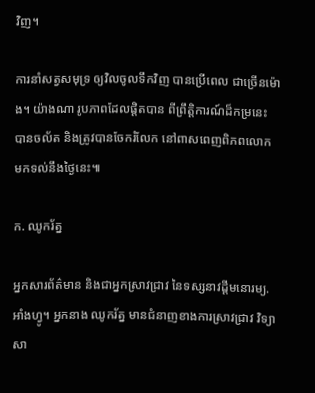វិញ។

ការនាំសត្វសមុទ្រ ឲ្យវិលចូលទឹកវិញ បានប្រើពេល ជាច្រើនម៉ោង។ យ៉ាងណា រូបភាពដែលផ្តិតបាន ពីព្រឹត្តិការណ៍ដ៏កម្រនេះ បានចល័ត និងត្រូវបានចែករំលែក នៅពាសពេញពិភពលោក មកទល់នឹងថ្ងៃនេះ៕

ក. ឈូករ័ត្ន

អ្នកសារព័ត៌មាន និងជាអ្នកស្រាវជ្រាវ នៃទស្សនាវដ្ដីមនោរម្យ.អាំងហ្វូ។ អ្នកនាង ឈូករ័ត្ន មានជំនាញខាងការស្រាវជ្រាវ វិទ្យាសា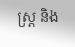ស្ត្រ និង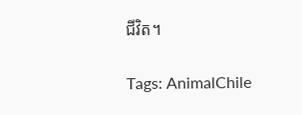ជីវិត។

Tags: AnimalChile